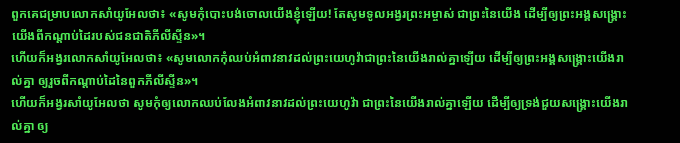ពួកគេជម្រាបលោកសាំយូអែលថា៖ «សូមកុំបោះបង់ចោលយើងខ្ញុំឡើយ! តែសូមទូលអង្វរព្រះអម្ចាស់ ជាព្រះនៃយើង ដើម្បីឲ្យព្រះអង្គសង្គ្រោះយើងពីកណ្ដាប់ដៃរបស់ជនជាតិភីលីស្ទីន»។
ហើយក៏អង្វរលោកសាំយូអែលថា៖ «សូមលោកកុំឈប់អំពាវនាវដល់ព្រះយេហូវ៉ាជាព្រះនៃយើងរាល់គ្នាឡើយ ដើម្បីឲ្យព្រះអង្គសង្គ្រោះយើងរាល់គ្នា ឲ្យរួចពីកណ្ដាប់ដៃនៃពួកភីលីស្ទីន»។
ហើយក៏អង្វរសាំយូអែលថា សូមកុំឲ្យលោកឈប់លែងអំពាវនាវដល់ព្រះយេហូវ៉ា ជាព្រះនៃយើងរាល់គ្នាឡើយ ដើម្បីឲ្យទ្រង់ជួយសង្គ្រោះយើងរាល់គ្នា ឲ្យ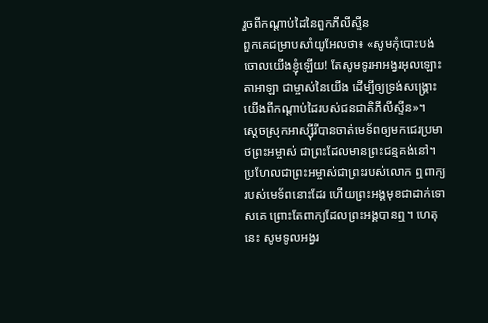រួចពីកណ្តាប់ដៃនៃពួកភីលីស្ទីន
ពួកគេជម្រាបសាំយូអែលថា៖ «សូមកុំបោះបង់ចោលយើងខ្ញុំឡើយ! តែសូមទូរអាអង្វរអុលឡោះតាអាឡា ជាម្ចាស់នៃយើង ដើម្បីឲ្យទ្រង់សង្គ្រោះយើងពីកណ្តាប់ដៃរបស់ជនជាតិភីលីស្ទីន»។
ស្ដេចស្រុកអាស្ស៊ីរីបានចាត់មេទ័ពឲ្យមកជេរប្រមាថព្រះអម្ចាស់ ជាព្រះដែលមានព្រះជន្មគង់នៅ។ ប្រហែលជាព្រះអម្ចាស់ជាព្រះរបស់លោក ឮពាក្យរបស់មេទ័ពនោះដែរ ហើយព្រះអង្គមុខជាដាក់ទោសគេ ព្រោះតែពាក្យដែលព្រះអង្គបានឮ។ ហេតុនេះ សូមទូលអង្វរ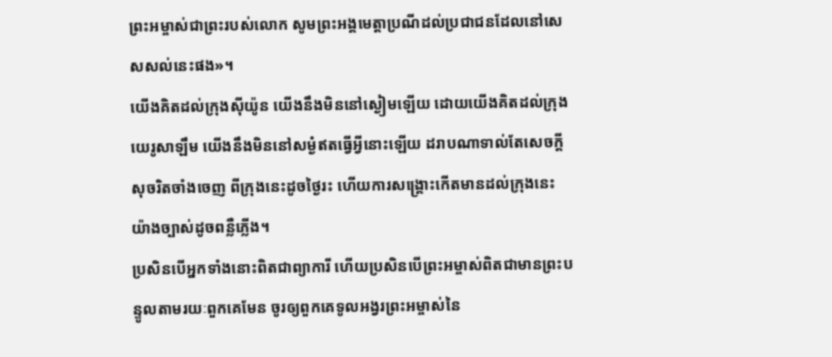ព្រះអម្ចាស់ជាព្រះរបស់លោក សូមព្រះអង្គមេត្តាប្រណីដល់ប្រជាជនដែលនៅសេសសល់នេះផង»។
យើងគិតដល់ក្រុងស៊ីយ៉ូន យើងនឹងមិននៅស្ងៀមឡើយ ដោយយើងគិតដល់ក្រុងយេរូសាឡឹម យើងនឹងមិននៅសម្ងំឥតធ្វើអ្វីនោះឡើយ ដរាបណាទាល់តែសេចក្ដីសុចរិតចាំងចេញ ពីក្រុងនេះដូចថ្ងៃរះ ហើយការសង្គ្រោះកើតមានដល់ក្រុងនេះ យ៉ាងច្បាស់ដូចពន្លឺភ្លើង។
ប្រសិនបើអ្នកទាំងនោះពិតជាព្យាការី ហើយប្រសិនបើព្រះអម្ចាស់ពិតជាមានព្រះបន្ទូលតាមរយៈពួកគេមែន ចូរឲ្យពួកគេទូលអង្វរព្រះអម្ចាស់នៃ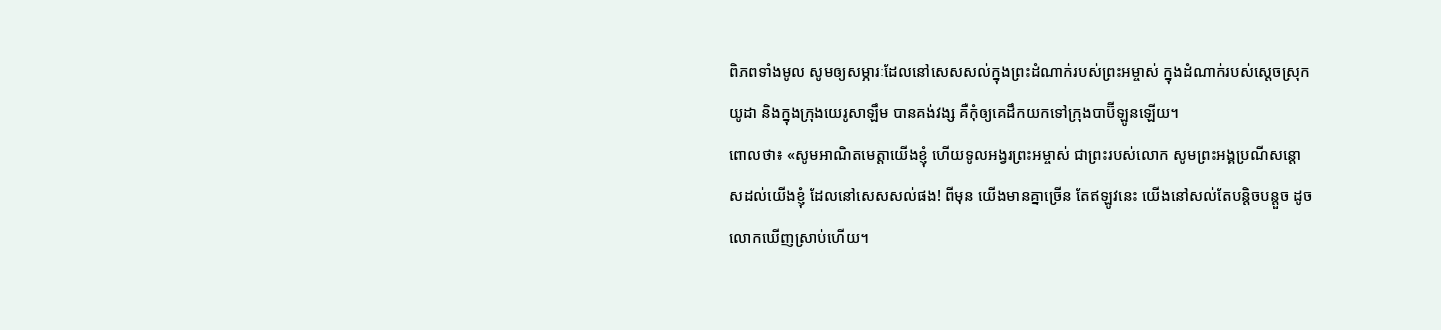ពិភពទាំងមូល សូមឲ្យសម្ភារៈដែលនៅសេសសល់ក្នុងព្រះដំណាក់របស់ព្រះអម្ចាស់ ក្នុងដំណាក់របស់ស្ដេចស្រុកយូដា និងក្នុងក្រុងយេរូសាឡឹម បានគង់វង្ស គឺកុំឲ្យគេដឹកយកទៅក្រុងបាប៊ីឡូនឡើយ។
ពោលថា៖ «សូមអាណិតមេត្តាយើងខ្ញុំ ហើយទូលអង្វរព្រះអម្ចាស់ ជាព្រះរបស់លោក សូមព្រះអង្គប្រណីសន្ដោសដល់យើងខ្ញុំ ដែលនៅសេសសល់ផង! ពីមុន យើងមានគ្នាច្រើន តែឥឡូវនេះ យើងនៅសល់តែបន្តិចបន្តួច ដូចលោកឃើញស្រាប់ហើយ។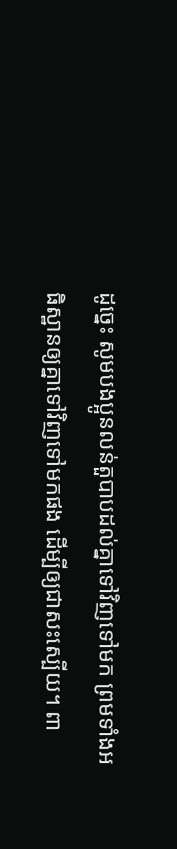ដូច្នេះ សូមបងប្អូនលន់តួបាបដល់គ្នាទៅវិញទៅមក ព្រមទាំងអធិស្ឋានឲ្យគ្នាទៅវិញទៅមកផង ដើម្បីឲ្យជាសះស្បើយ។ ពា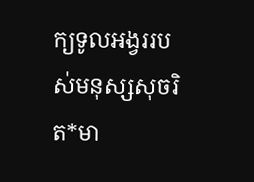ក្យទូលអង្វររបស់មនុស្សសុចរិត*មា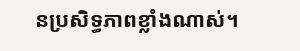នប្រសិទ្ធភាពខ្លាំងណាស់។